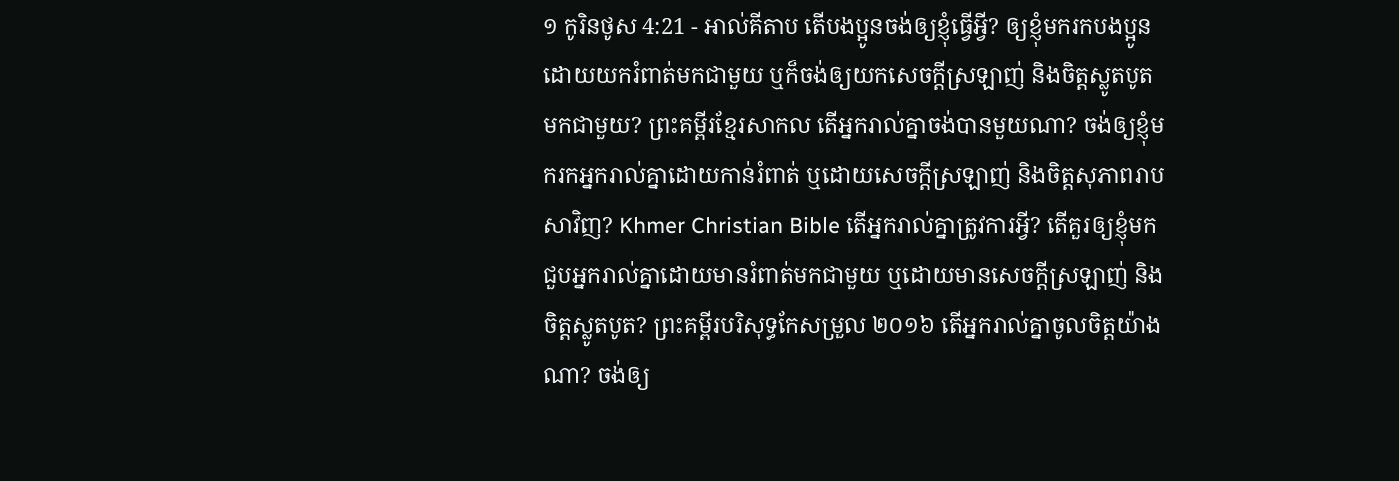១ កូរិនថូស 4:21 - អាល់គីតាប តើបងប្អូនចង់ឲ្យខ្ញុំធ្វើអ្វី? ឲ្យខ្ញុំមករកបងប្អូន ដោយយករំពាត់មកជាមួយ ឬក៏ចង់ឲ្យយកសេចក្ដីស្រឡាញ់ និងចិត្ដស្លូតបូតមកជាមួយ? ព្រះគម្ពីរខ្មែរសាកល តើអ្នករាល់គ្នាចង់បានមួយណា? ចង់ឲ្យខ្ញុំមករកអ្នករាល់គ្នាដោយកាន់រំពាត់ ឬដោយសេចក្ដីស្រឡាញ់ និងចិត្តសុភាពរាបសាវិញ? Khmer Christian Bible តើអ្នករាល់គ្នាត្រូវការអ្វី? តើគួរឲ្យខ្ញុំមកជួបអ្នករាល់គ្នាដោយមានរំពាត់មកជាមួយ ឬដោយមានសេចក្ដីស្រឡាញ់ និងចិត្តស្លូតបូត? ព្រះគម្ពីរបរិសុទ្ធកែសម្រួល ២០១៦ តើអ្នករាល់គ្នាចូលចិត្តយ៉ាងណា? ចង់ឲ្យ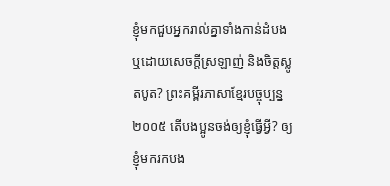ខ្ញុំមកជួបអ្នករាល់គ្នាទាំងកាន់ដំបង ឬដោយសេចក្តីស្រឡាញ់ និងចិត្តស្លូតបូត? ព្រះគម្ពីរភាសាខ្មែរបច្ចុប្បន្ន ២០០៥ តើបងប្អូនចង់ឲ្យខ្ញុំធ្វើអ្វី? ឲ្យខ្ញុំមករកបង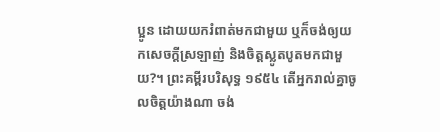ប្អូន ដោយយករំពាត់មកជាមួយ ឬក៏ចង់ឲ្យយកសេចក្ដីស្រឡាញ់ និងចិត្តស្លូតបូតមកជាមួយ?។ ព្រះគម្ពីរបរិសុទ្ធ ១៩៥៤ តើអ្នករាល់គ្នាចូលចិត្តយ៉ាងណា ចង់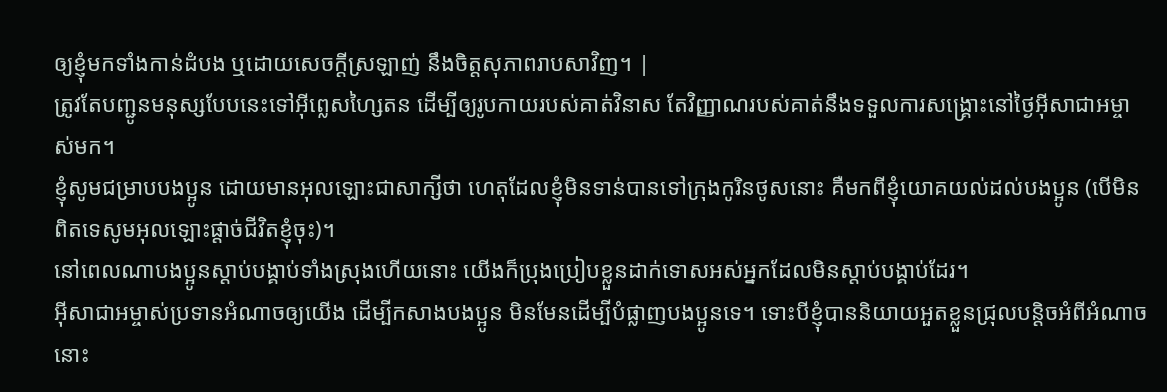ឲ្យខ្ញុំមកទាំងកាន់ដំបង ឬដោយសេចក្ដីស្រឡាញ់ នឹងចិត្តសុភាពរាបសាវិញ។ |
ត្រូវតែបញ្ជូនមនុស្សបែបនេះទៅអ៊ីព្លេសហ្សៃតន ដើម្បីឲ្យរូបកាយរបស់គាត់វិនាស តែវិញ្ញាណរបស់គាត់នឹងទទួលការសង្គ្រោះនៅថ្ងៃអ៊ីសាជាអម្ចាស់មក។
ខ្ញុំសូមជម្រាបបងប្អូន ដោយមានអុលឡោះជាសាក្សីថា ហេតុដែលខ្ញុំមិនទាន់បានទៅក្រុងកូរិនថូសនោះ គឺមកពីខ្ញុំយោគយល់ដល់បងប្អូន (បើមិនពិតទេសូមអុលឡោះផ្ដាច់ជីវិតខ្ញុំចុះ)។
នៅពេលណាបងប្អូនស្ដាប់បង្គាប់ទាំងស្រុងហើយនោះ យើងក៏ប្រុងប្រៀបខ្លួនដាក់ទោសអស់អ្នកដែលមិនស្ដាប់បង្គាប់ដែរ។
អ៊ីសាជាអម្ចាស់ប្រទានអំណាចឲ្យយើង ដើម្បីកសាងបងប្អូន មិនមែនដើម្បីបំផ្លាញបងប្អូនទេ។ ទោះបីខ្ញុំបាននិយាយអួតខ្លួនជ្រុលបន្ដិចអំពីអំណាចនោះ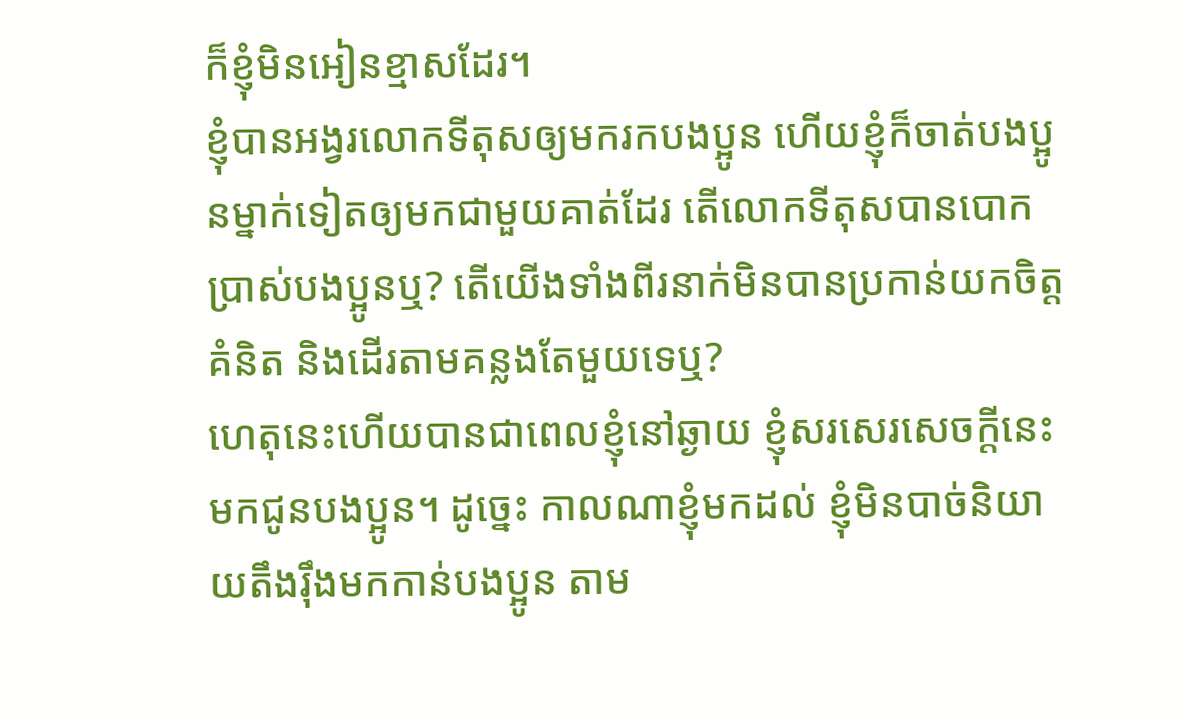ក៏ខ្ញុំមិនអៀនខ្មាសដែរ។
ខ្ញុំបានអង្វរលោកទីតុសឲ្យមករកបងប្អូន ហើយខ្ញុំក៏ចាត់បងប្អូនម្នាក់ទៀតឲ្យមកជាមួយគាត់ដែរ តើលោកទីតុសបានបោកប្រាស់បងប្អូនឬ? តើយើងទាំងពីរនាក់មិនបានប្រកាន់យកចិត្ដគំនិត និងដើរតាមគន្លងតែមួយទេឬ?
ហេតុនេះហើយបានជាពេលខ្ញុំនៅឆ្ងាយ ខ្ញុំសរសេរសេចក្ដីនេះមកជូនបងប្អូន។ ដូច្នេះ កាលណាខ្ញុំមកដល់ ខ្ញុំមិនបាច់និយាយតឹងរ៉ឹងមកកាន់បងប្អូន តាម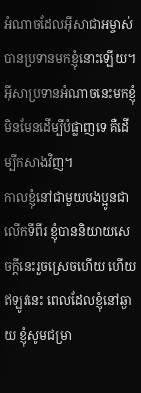អំណាចដែលអ៊ីសាជាអម្ចាស់បានប្រទានមកខ្ញុំនោះឡើយ។ អ៊ីសាប្រទានអំណាចនេះមកខ្ញុំ មិនមែនដើម្បីបំផ្លាញទេ គឺដើម្បីកសាងវិញ។
កាលខ្ញុំនៅជាមួយបងប្អូនជាលើកទីពីរ ខ្ញុំបាននិយាយសេចក្ដីនេះរួចស្រេចហើយ ហើយឥឡូវនេះ ពេលដែលខ្ញុំនៅឆ្ងាយ ខ្ញុំសូមជម្រា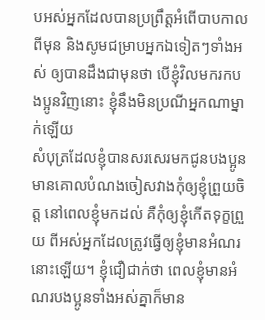បអស់អ្នកដែលបានប្រព្រឹត្ដអំពើបាបកាលពីមុន និងសូមជម្រាបអ្នកឯទៀតៗទាំងអស់ ឲ្យបានដឹងជាមុនថា បើខ្ញុំវិលមករកបងប្អូនវិញនោះ ខ្ញុំនឹងមិនប្រណីអ្នកណាម្នាក់ឡើយ
សំបុត្រដែលខ្ញុំបានសរសេរមកជូនបងប្អូន មានគោលបំណងចៀសវាងកុំឲ្យខ្ញុំព្រួយចិត្ដ នៅពេលខ្ញុំមកដល់ គឺកុំឲ្យខ្ញុំកើតទុក្ខព្រួយ ពីអស់អ្នកដែលត្រូវធ្វើឲ្យខ្ញុំមានអំណរនោះឡើយ។ ខ្ញុំជឿជាក់ថា ពេលខ្ញុំមានអំណរបងប្អូនទាំងអស់គ្នាក៏មាន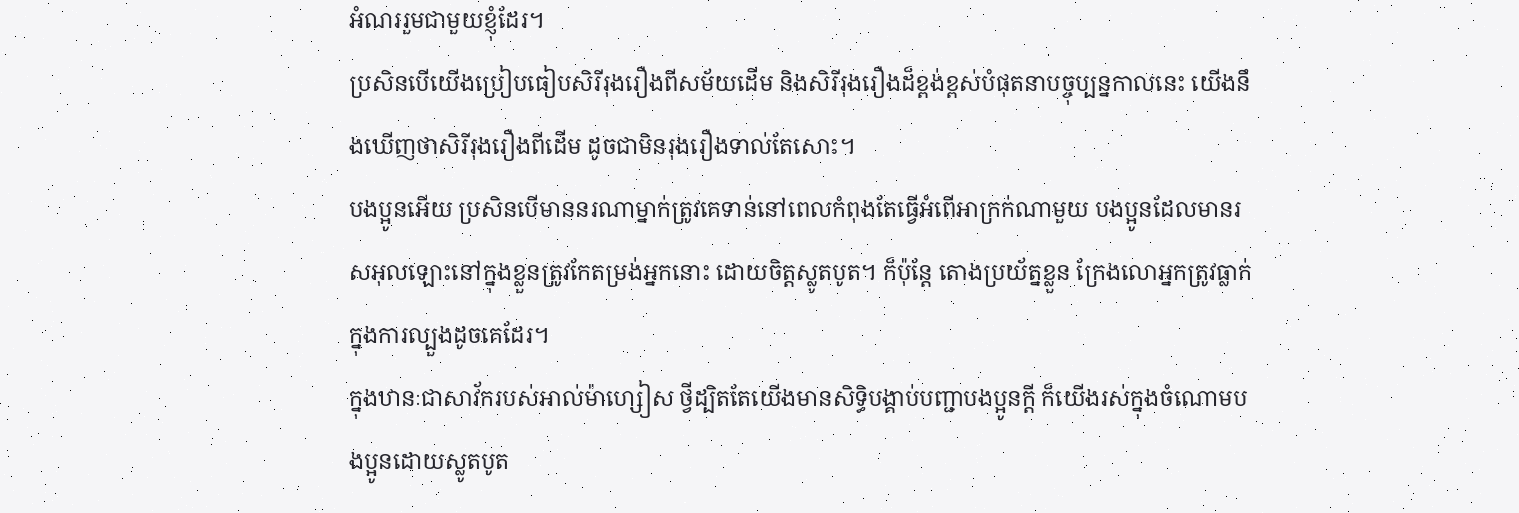អំណររួមជាមួយខ្ញុំដែរ។
ប្រសិនបើយើងប្រៀបធៀបសិរីរុងរឿងពីសម័យដើម និងសិរីរុងរឿងដ៏ខ្ពង់ខ្ពស់បំផុតនាបច្ចុប្បន្នកាលនេះ យើងនឹងឃើញថាសិរីរុងរឿងពីដើម ដូចជាមិនរុងរឿងទាល់តែសោះ។
បងប្អូនអើយ ប្រសិនបើមាននរណាម្នាក់ត្រូវគេទាន់នៅពេលកំពុងតែធ្វើអំពើអាក្រក់ណាមួយ បងប្អូនដែលមានរសអុលឡោះនៅក្នុងខ្លួនត្រូវកែតម្រង់អ្នកនោះ ដោយចិត្ដស្លូតបូត។ ក៏ប៉ុន្ដែ តោងប្រយ័ត្នខ្លួន ក្រែងលោអ្នកត្រូវធ្លាក់ក្នុងការល្បួងដូចគេដែរ។
ក្នុងឋានៈជាសាវ័ករបស់អាល់ម៉ាហ្សៀស ថ្វីដ្បិតតែយើងមានសិទ្ធិបង្គាប់បញ្ជាបងប្អូនក្ដី ក៏យើងរស់ក្នុងចំណោមបងប្អូនដោយស្លូតបូត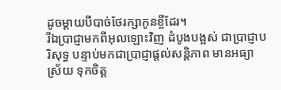ដូចម្តាយបីបាច់ថែរក្សាកូនខ្ចីដែរ។
រីឯប្រាជ្ញាមកពីអុលឡោះវិញ ដំបូងបង្អស់ ជាប្រាជ្ញាបរិសុទ្ធ បន្ទាប់មកជាប្រាជ្ញាផ្ដល់សន្ដិភាព មានអធ្យាស្រ័យ ទុកចិត្ដ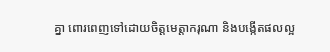គ្នា ពោរពេញទៅដោយចិត្ដមេត្ដាករុណា និងបង្កើតផលល្អ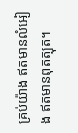គ្រប់យ៉ាង ឥតមានលំអៀង ឥតមានពុតត្បុត។